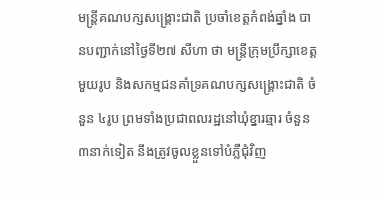មន្ត្រីគណបក្សសង្គ្រោះជាតិ ប្រចាំខេត្តកំពង់ឆ្នាំង បានបញ្ជាក់នៅថ្ងៃទី២៧ សីហា ថា មន្ត្រីក្រុមប្រឹក្សាខេត្តមួយរូប និងសកម្មជនគាំទ្រគណបក្សសង្គ្រោះជាតិ ចំនួន ៤រូប ព្រមទាំងប្រជាពលរដ្ឋនៅឃុំខ្នារឆ្មារ ចំនួន ៣នាក់ទៀត នឹងត្រូវចូលខ្លួនទៅបំភ្លឺជុំវិញ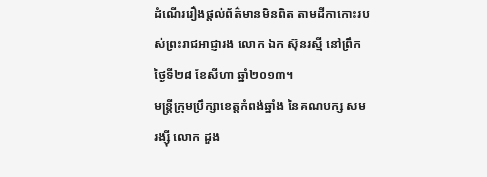ដំណើររឿងផ្ដល់ព័ត៌មានមិនពិត តាមដីកាកោះរបស់ព្រះរាជអាជ្ញារង លោក ឯក ស៊ុនរស្មី នៅព្រឹកថ្ងៃទី២៨ ខែសីហា ឆ្នាំ២០១៣។
មន្ត្រីក្រុមប្រឹក្សាខេត្តកំពង់ឆ្នាំង នៃគណបក្ស សម រង្ស៊ី លោក ដួង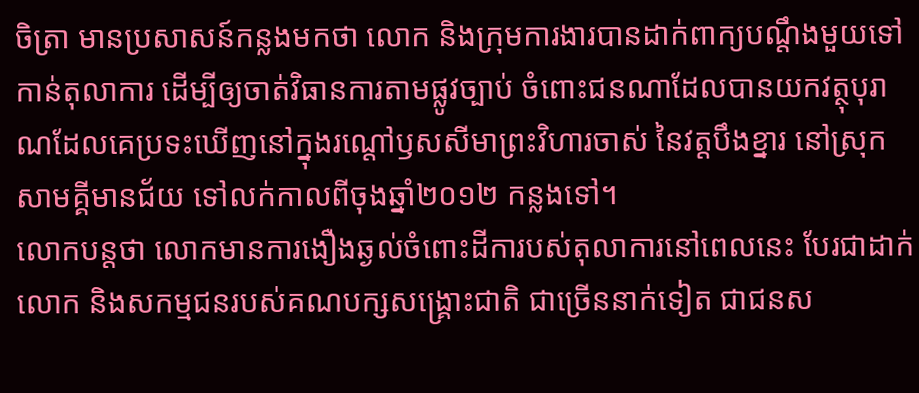ចិត្រា មានប្រសាសន៍កន្លងមកថា លោក និងក្រុមការងារបានដាក់ពាក្យបណ្ដឹងមួយទៅកាន់តុលាការ ដើម្បីឲ្យចាត់វិធានការតាមផ្លូវច្បាប់ ចំពោះជនណាដែលបានយកវត្ថុបុរាណដែលគេប្រទះឃើញនៅក្នុងរណ្ដៅឫសសីមាព្រះវិហារចាស់ នៃវត្តបឹងខ្នារ នៅស្រុកសាមគ្គីមានជ័យ ទៅលក់កាលពីចុងឆ្នាំ២០១២ កន្លងទៅ។
លោកបន្តថា លោកមានការងឿងឆ្ងល់ចំពោះដីការបស់តុលាការនៅពេលនេះ បែរជាដាក់លោក និងសកម្មជនរបស់គណបក្សសង្គ្រោះជាតិ ជាច្រើននាក់ទៀត ជាជនស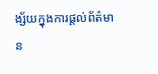ង្ស័យក្នុងការផ្ដល់ព័ត៌មាន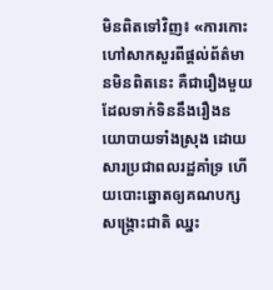មិនពិតទៅវិញ៖ «ការកោះហៅសាកសួរពីផ្ដល់ព័ត៌មានមិនពិតនេះ គឺជារឿងមួយដែលទាក់ទិននឹងរឿងនយោបាយទាំងស្រុង ដោយសារប្រជាពលរដ្ឋគាំទ្រ ហើយបោះឆ្នោតឲ្យគណបក្សសង្គ្រោះជាតិ ឈ្នះ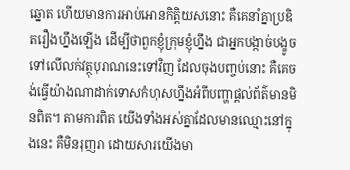ឆ្នោត ហើយមានការអាប់អោនកិត្តិយសនោះ គឺគេនាំគ្នាប្រឌិតរឿងហ្នឹងឡើង ដើម្បីថាពួកខ្ញុំក្រុមខ្ញុំហ្នឹង ជាអ្នកបង្កាច់បង្ខូចទៅលើលក់វត្ថុបុរាណនេះទៅវិញ ដែលចុងបញ្ចប់នោះ គឺគេចង់ធ្វើយ៉ាងណាដាក់ទោសកំហុសហ្នឹងអំពីបញ្ហាផ្ដល់ព័ត៌មានមិនពិត។ តាមការពិត យើងទាំងអស់គ្នាដែលមានឈ្មោះនៅក្នុងនេះ គឺមិនរុញរា ដោយសារយើងមា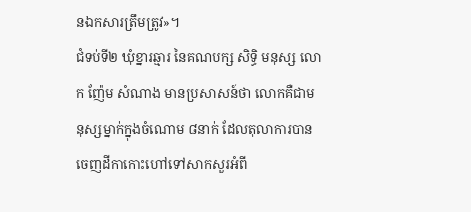នឯកសារត្រឹមត្រូវ»។
ជំទប់ទី២ ឃុំខ្នារឆ្មារ នៃគណបក្ស សិទ្ធិ មនុស្ស លោក ញ៉ែម សំណាង មានប្រសាសន៍ថា លោកគឺជាមនុស្សម្នាក់ក្នុងចំណោម ៨នាក់ ដែលតុលាការបានចេញដីកាកោះហៅទៅសាកសួរអំពី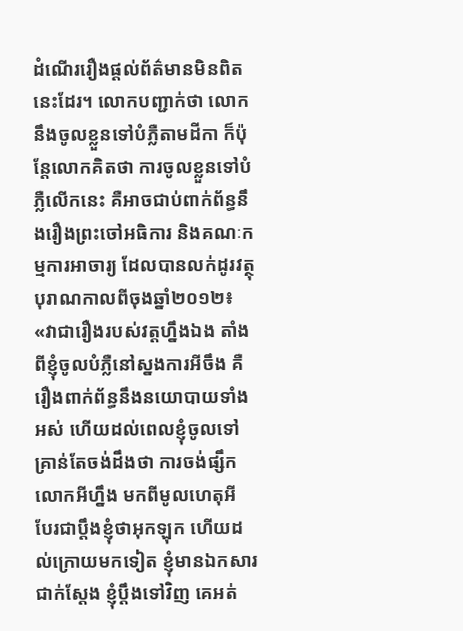ដំណើររឿងផ្ដល់ព័ត៌មានមិនពិតនេះដែរ។ លោកបញ្ជាក់ថា លោកនឹងចូលខ្លួនទៅបំភ្លឺតាមដីកា ក៏ប៉ុន្តែលោកគិតថា ការចូលខ្លួនទៅបំភ្លឺលើកនេះ គឺអាចជាប់ពាក់ព័ន្ធនឹងរឿងព្រះចៅអធិការ និងគណៈកម្មការអាចារ្យ ដែលបានលក់ដូរវត្ថុបុរាណកាលពីចុងឆ្នាំ២០១២៖ «វាជារឿងរបស់វត្តហ្នឹងឯង តាំងពីខ្ញុំចូលបំភ្លឺនៅស្នងការអីចឹង គឺរឿងពាក់ព័ន្ធនឹងនយោបាយទាំងអស់ ហើយដល់ពេលខ្ញុំចូលទៅ គ្រាន់តែចង់ដឹងថា ការចង់ផ្សឹកលោកអីហ្នឹង មកពីមូលហេតុអី បែរជាប្ដឹងខ្ញុំថាអុកឡុក ហើយដល់ក្រោយមកទៀត ខ្ញុំមានឯកសារជាក់ស្ដែង ខ្ញុំប្ដឹងទៅវិញ គេអត់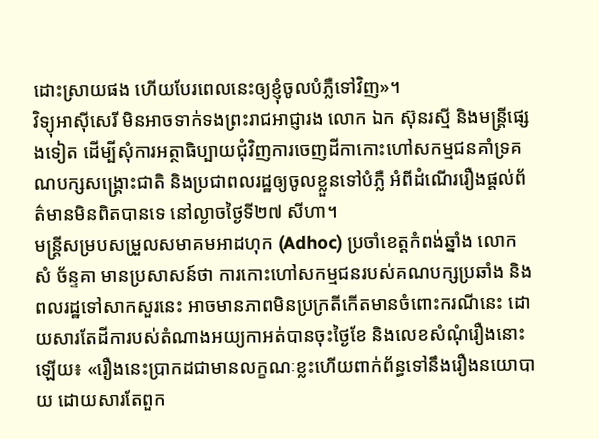ដោះស្រាយផង ហើយបែរពេលនេះឲ្យខ្ញុំចូលបំភ្លឺទៅវិញ»។
វិទ្យុអាស៊ីសេរី មិនអាចទាក់ទងព្រះរាជអាជ្ញារង លោក ឯក ស៊ុនរស្មី និងមន្ត្រីផ្សេងទៀត ដើម្បីសុំការអត្ថាធិប្បាយជុំវិញការចេញដីកាកោះហៅសកម្មជនគាំទ្រគណបក្សសង្គ្រោះជាតិ និងប្រជាពលរដ្ឋឲ្យចូលខ្លួនទៅបំភ្លឺ អំពីដំណើររឿងផ្ដល់ព័ត៌មានមិនពិតបានទេ នៅល្ងាចថ្ងៃទី២៧ សីហា។
មន្ត្រីសម្របសម្រួលសមាគមអាដហុក (Adhoc) ប្រចាំខេត្តកំពង់ឆ្នាំង លោក សំ ច័ន្ទគា មានប្រសាសន៍ថា ការកោះហៅសកម្មជនរបស់គណបក្សប្រឆាំង និងពលរដ្ឋទៅសាកសួរនេះ អាចមានភាពមិនប្រក្រតីកើតមានចំពោះករណីនេះ ដោយសារតែដីការបស់តំណាងអយ្យកាអត់បានចុះថ្ងៃខែ និងលេខសំណុំរឿងនោះឡើយ៖ «រឿងនេះប្រាកដជាមានលក្ខណៈខ្លះហើយពាក់ព័ន្ធទៅនឹងរឿងនយោបាយ ដោយសារតែពួក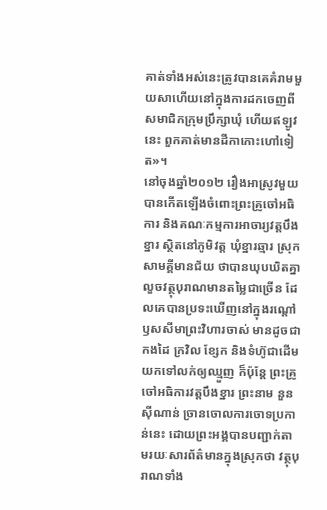គាត់ទាំងអស់នេះត្រូវបានគេគំរាមមួយសាហើយនៅក្នុងការដកចេញពីសមាជិកក្រុមប្រឹក្សាឃុំ ហើយឥឡូវនេះ ពួកគាត់មានដីកាកោះហៅទៀត»។
នៅចុងឆ្នាំ២០១២ រឿងអាស្រូវមួយបានកើតឡើងចំពោះព្រះគ្រូចៅអធិការ និងគណៈកម្មការអាចារ្យវត្តបឹងខ្នារ ស្ថិតនៅភូមិវត្ត ឃុំខ្នារឆ្មារ ស្រុកសាមគ្គីមានជ័យ ថាបានឃុបឃិតគ្នាលួចវត្ថុបុរាណមានតម្លៃជាច្រើន ដែលគេបានប្រទះឃើញនៅក្នុងរណ្ដៅឫសសីមាព្រះវិហារចាស់ មានដូចជា កងដៃ ក្រវិល ខ្សែក និងទំហ៊ូជាដើម យកទៅលក់ឲ្យឈ្មួញ ក៏ប៉ុន្តែ ព្រះគ្រូចៅអធិការវត្តបឹងខ្នារ ព្រះនាម នួន ស៊ីណាន់ ច្រានចោលការចោទប្រកាន់នេះ ដោយព្រះអង្គបានបញ្ជាក់តាមរយៈសារព័ត៌មានក្នុងស្រុកថា វត្ថុបុរាណទាំង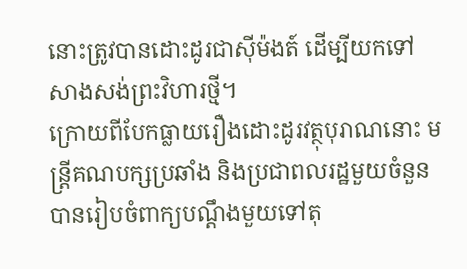នោះត្រូវបានដោះដូរជាស៊ីម៉ងត៍ ដើម្បីយកទៅសាងសង់ព្រះវិហារថ្មី។
ក្រោយពីបែកធ្លាយរឿងដោះដូរវត្ថុបុរាណនោះ មន្ត្រីគណបក្សប្រឆាំង និងប្រជាពលរដ្ឋមួយចំនួន បានរៀបចំពាក្យបណ្ដឹងមួយទៅតុ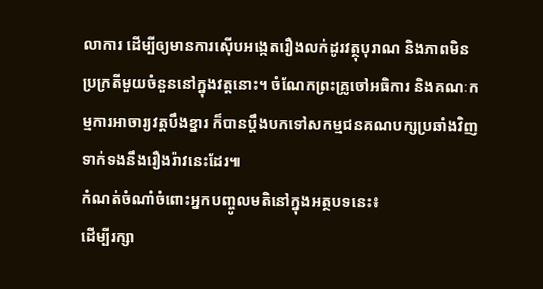លាការ ដើម្បីឲ្យមានការស៊ើបអង្កេតរឿងលក់ដូរវត្ថុបុរាណ និងភាពមិនប្រក្រតីមួយចំនួននៅក្នុងវត្តនោះ។ ចំណែកព្រះគ្រូចៅអធិការ និងគណៈកម្មការអាចារ្យវត្តបឹងខ្នារ ក៏បានប្ដឹងបកទៅសកម្មជនគណបក្សប្រឆាំងវិញ ទាក់ទងនឹងរឿងរ៉ាវនេះដែរ៕
កំណត់ចំណាំចំពោះអ្នកបញ្ចូលមតិនៅក្នុងអត្ថបទនេះ៖
ដើម្បីរក្សា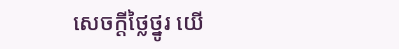សេចក្ដីថ្លៃថ្នូរ យើ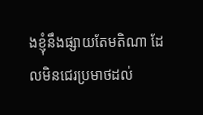ងខ្ញុំនឹងផ្សាយតែមតិណា ដែលមិនជេរប្រមាថដល់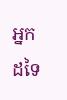អ្នកដទៃ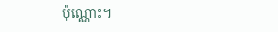ប៉ុណ្ណោះ។